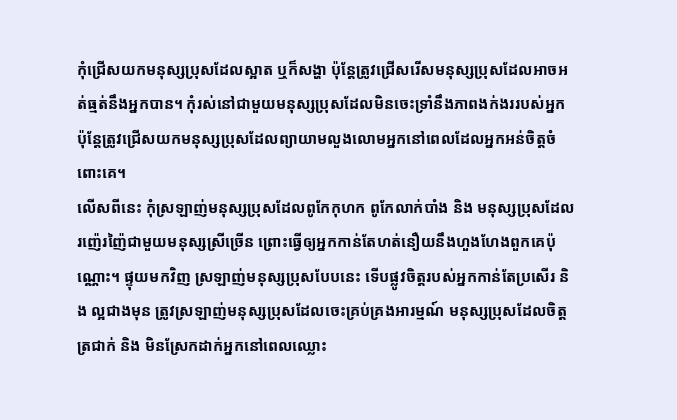កុំជ្រើសយកមនុស្សប្រុសដែលស្អាត ឬក៏សង្ហា ប៉ុន្តែត្រូវជ្រើសរើសមនុស្សប្រុសដែលអាចអត់ធ្មត់នឹងអ្នកបាន។ កុំរស់នៅជាមួយមនុស្សប្រុសដែលមិនចេះទ្រាំនឹងភាពងក់ងររបស់អ្នក ប៉ុន្តែត្រូវជ្រើសយកមនុស្សប្រុសដែលព្យាយាមលួងលោមអ្នកនៅពេលដែលអ្នកអន់ចិត្តចំពោះគេ។
លើសពីនេះ កុំស្រឡាញ់មនុស្សប្រុសដែលពូកែកុហក ពូកែលាក់បាំង និង មនុស្សប្រុសដែលរញ៉េរញ៉ៃជាមួយមនុស្សស្រីច្រើន ព្រោះធ្វើឲ្យអ្នកកាន់តែហត់នឿយនឹងហួងហែងពួកគេប៉ុណ្ណោះ។ ផ្ទុយមកវិញ ស្រឡាញ់មនុស្សប្រុសបែបនេះ ទើបផ្លូវចិត្តរបស់អ្នកកាន់តែប្រសើរ និង ល្អជាងមុន ត្រូវស្រឡាញ់មនុស្សប្រុសដែលចេះគ្រប់គ្រងអារម្មណ៍ មនុស្សប្រុសដែលចិត្តត្រជាក់ និង មិនស្រែកដាក់អ្នកនៅពេលឈ្លោះ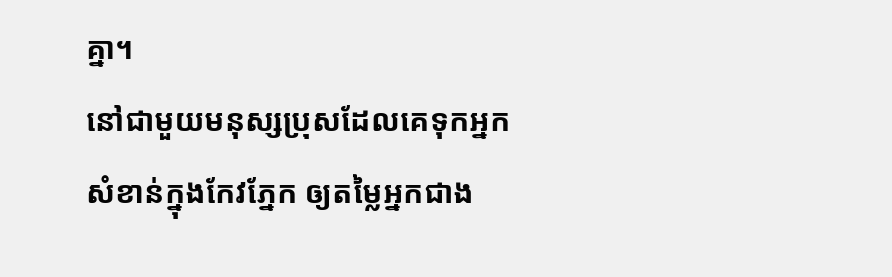គ្នា។
នៅជាមួយមនុស្សប្រុសដែលគេទុកអ្នកសំខាន់ក្នុងកែវភ្នែក ឲ្យតម្លៃអ្នកជាង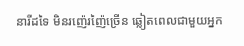នារីដទៃ មិនរញ៉េរញ៉ៃច្រើន ឆ្លៀតពេលជាមួយអ្នក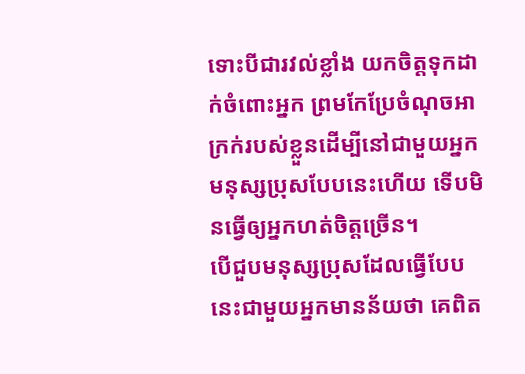ទោះបីជារវល់ខ្លាំង យកចិត្តទុកដាក់ចំពោះអ្នក ព្រមកែប្រែចំណុចអាក្រក់របស់ខ្លួនដើម្បីនៅជាមួយអ្នក មនុស្សប្រុសបែបនេះហើយ ទើបមិនធ្វើឲ្យអ្នកហត់ចិត្តច្រើន។
បើជួបមនុស្សប្រុសដែលធ្វើបែបនេះជាមួយអ្នកមានន័យថា គេពិត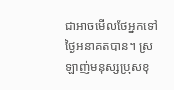ជាអាចមើលថែអ្នកទៅថ្ងៃអនាគតបាន។ ស្រឡាញ់មនុស្សប្រុសខុ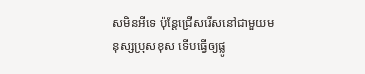សមិនអីទេ ប៉ុន្តែជ្រើសរើសនៅជាមួយមនុស្សប្រុសខុស ទើបធ្វើឲ្យផ្លូ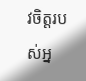វចិត្តរបស់អ្ន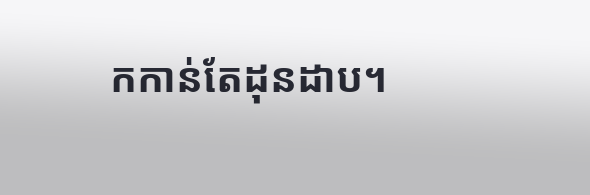កកាន់តែដុនដាប។